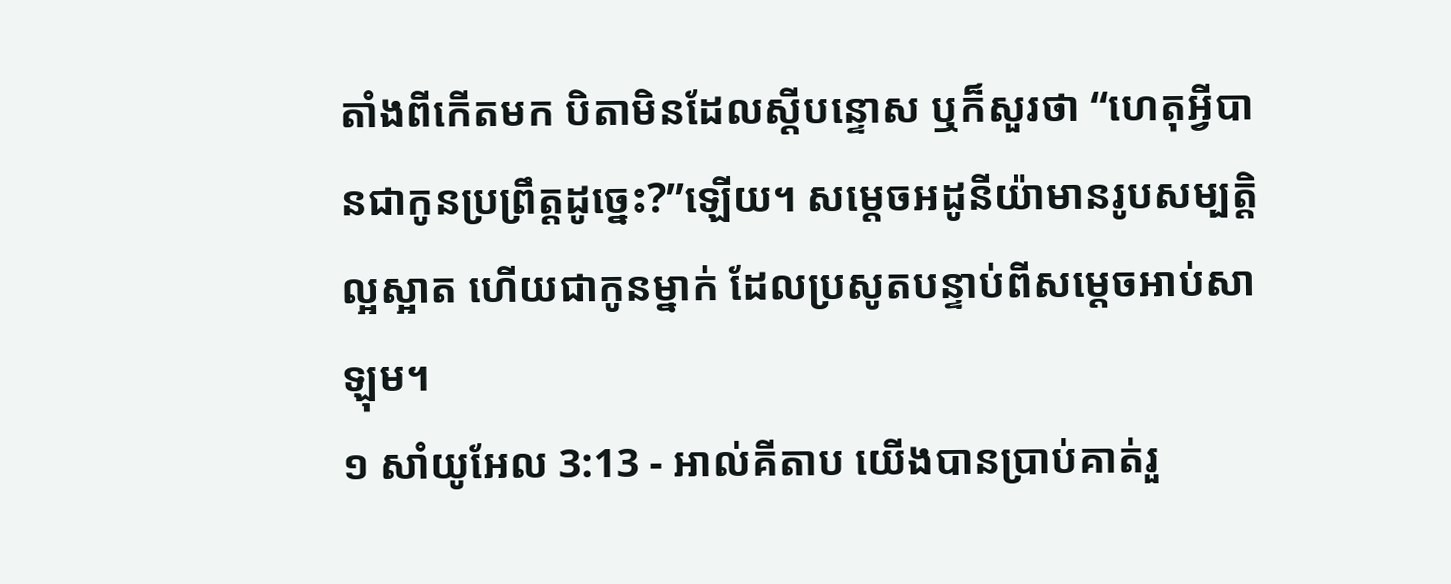តាំងពីកើតមក បិតាមិនដែលស្តីបន្ទោស ឬក៏សួរថា “ហេតុអ្វីបានជាកូនប្រព្រឹត្តដូច្នេះ?”ឡើយ។ សម្តេចអដូនីយ៉ាមានរូបសម្បត្តិល្អស្អាត ហើយជាកូនម្នាក់ ដែលប្រសូតបន្ទាប់ពីសម្តេចអាប់សាឡុម។
១ សាំយូអែល 3:13 - អាល់គីតាប យើងបានប្រាប់គាត់រួ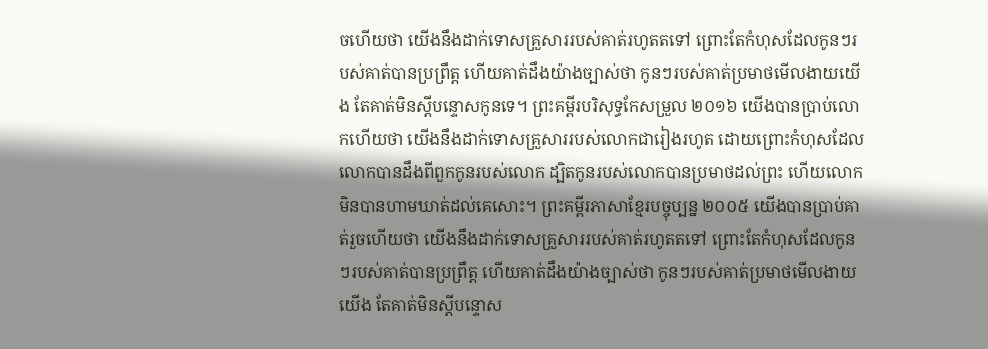ចហើយថា យើងនឹងដាក់ទោសគ្រួសាររបស់គាត់រហូតតទៅ ព្រោះតែកំហុសដែលកូនៗរបស់គាត់បានប្រព្រឹត្ត ហើយគាត់ដឹងយ៉ាងច្បាស់ថា កូនៗរបស់គាត់ប្រមាថមើលងាយយើង តែគាត់មិនស្តីបន្ទោសកូនទេ។ ព្រះគម្ពីរបរិសុទ្ធកែសម្រួល ២០១៦ យើងបានប្រាប់លោកហើយថា យើងនឹងដាក់ទោសគ្រួសាររបស់លោកជារៀងរហូត ដោយព្រោះកំហុសដែលលោកបានដឹងពីពួកកូនរបស់លោក ដ្បិតកូនរបស់លោកបានប្រមាថដល់ព្រះ ហើយលោកមិនបានហាមឃាត់ដល់គេសោះ។ ព្រះគម្ពីរភាសាខ្មែរបច្ចុប្បន្ន ២០០៥ យើងបានប្រាប់គាត់រួចហើយថា យើងនឹងដាក់ទោសគ្រួសាររបស់គាត់រហូតតទៅ ព្រោះតែកំហុសដែលកូនៗរបស់គាត់បានប្រព្រឹត្ត ហើយគាត់ដឹងយ៉ាងច្បាស់ថា កូនៗរបស់គាត់ប្រមាថមើលងាយយើង តែគាត់មិនស្ដីបន្ទោស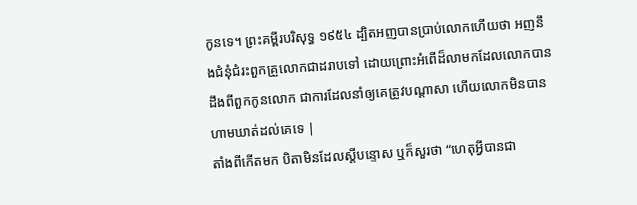កូនទេ។ ព្រះគម្ពីរបរិសុទ្ធ ១៩៥៤ ដ្បិតអញបានប្រាប់លោកហើយថា អញនឹងជំនុំជំរះពួកគ្រួលោកជាដរាបទៅ ដោយព្រោះអំពើដ៏លាមកដែលលោកបានដឹងពីពួកកូនលោក ជាការដែលនាំឲ្យគេត្រូវបណ្តាសា ហើយលោកមិនបានហាមឃាត់ដល់គេទេ |
តាំងពីកើតមក បិតាមិនដែលស្តីបន្ទោស ឬក៏សួរថា “ហេតុអ្វីបានជា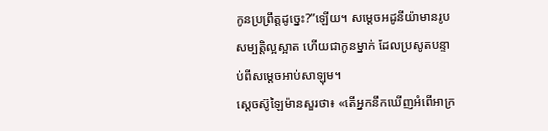កូនប្រព្រឹត្តដូច្នេះ?”ឡើយ។ សម្តេចអដូនីយ៉ាមានរូបសម្បត្តិល្អស្អាត ហើយជាកូនម្នាក់ ដែលប្រសូតបន្ទាប់ពីសម្តេចអាប់សាឡុម។
ស្តេចស៊ូឡៃម៉ានសួរថា៖ «តើអ្នកនឹកឃើញអំពើអាក្រ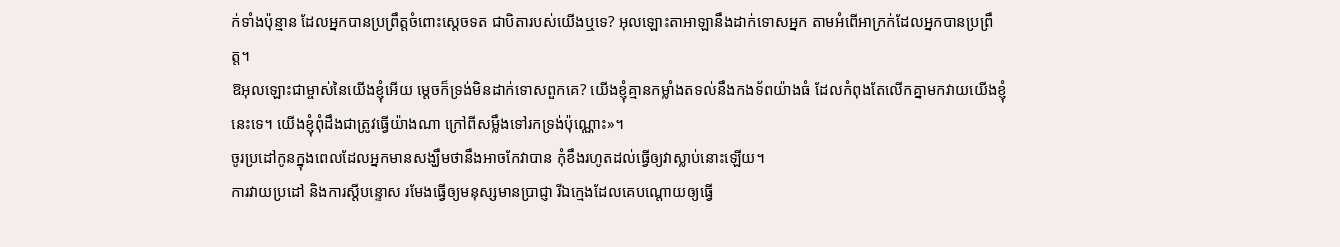ក់ទាំងប៉ុន្មាន ដែលអ្នកបានប្រព្រឹត្តចំពោះស្តេចទត ជាបិតារបស់យើងឬទេ? អុលឡោះតាអាឡានឹងដាក់ទោសអ្នក តាមអំពើអាក្រក់ដែលអ្នកបានប្រព្រឹត្ត។
ឱអុលឡោះជាម្ចាស់នៃយើងខ្ញុំអើយ ម្តេចក៏ទ្រង់មិនដាក់ទោសពួកគេ? យើងខ្ញុំគ្មានកម្លាំងតទល់នឹងកងទ័ពយ៉ាងធំ ដែលកំពុងតែលើកគ្នាមកវាយយើងខ្ញុំនេះទេ។ យើងខ្ញុំពុំដឹងជាត្រូវធ្វើយ៉ាងណា ក្រៅពីសម្លឹងទៅរកទ្រង់ប៉ុណ្ណោះ»។
ចូរប្រដៅកូនក្នុងពេលដែលអ្នកមានសង្ឃឹមថានឹងអាចកែវាបាន កុំខឹងរហូតដល់ធ្វើឲ្យវាស្លាប់នោះឡើយ។
ការវាយប្រដៅ និងការស្ដីបន្ទោស រមែងធ្វើឲ្យមនុស្សមានប្រាជ្ញា រីឯក្មេងដែលគេបណ្ដោយឲ្យធ្វើ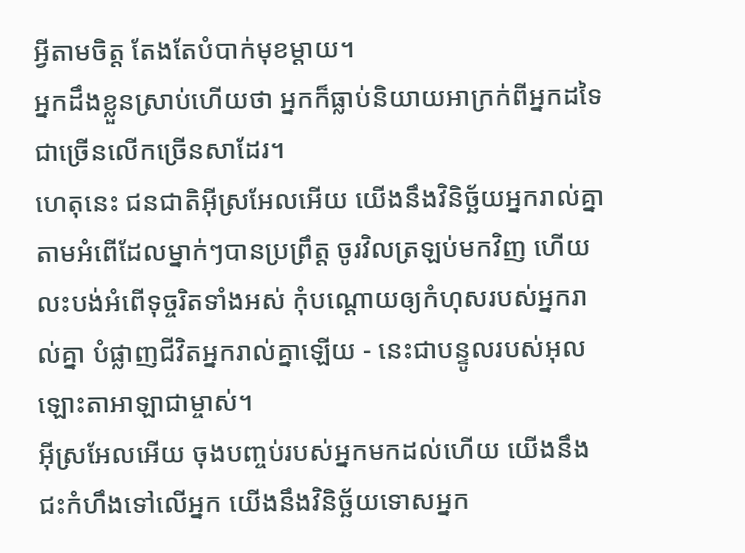អ្វីតាមចិត្ត តែងតែបំបាក់មុខម្ដាយ។
អ្នកដឹងខ្លួនស្រាប់ហើយថា អ្នកក៏ធ្លាប់និយាយអាក្រក់ពីអ្នកដទៃ ជាច្រើនលើកច្រើនសាដែរ។
ហេតុនេះ ជនជាតិអ៊ីស្រអែលអើយ យើងនឹងវិនិច្ឆ័យអ្នករាល់គ្នា តាមអំពើដែលម្នាក់ៗបានប្រព្រឹត្ត ចូរវិលត្រឡប់មកវិញ ហើយលះបង់អំពើទុច្ចរិតទាំងអស់ កុំបណ្ដោយឲ្យកំហុសរបស់អ្នករាល់គ្នា បំផ្លាញជីវិតអ្នករាល់គ្នាឡើយ - នេះជាបន្ទូលរបស់អុលឡោះតាអាឡាជាម្ចាស់។
អ៊ីស្រអែលអើយ ចុងបញ្ចប់របស់អ្នកមកដល់ហើយ យើងនឹងជះកំហឹងទៅលើអ្នក យើងនឹងវិនិច្ឆ័យទោសអ្នក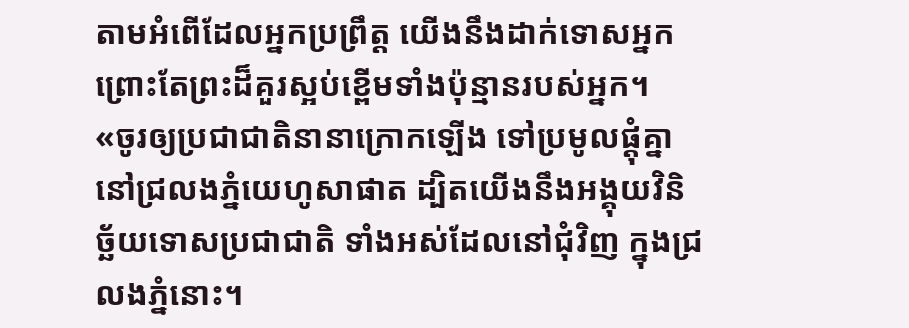តាមអំពើដែលអ្នកប្រព្រឹត្ត យើងនឹងដាក់ទោសអ្នក ព្រោះតែព្រះដ៏គួរស្អប់ខ្ពើមទាំងប៉ុន្មានរបស់អ្នក។
«ចូរឲ្យប្រជាជាតិនានាក្រោកឡើង ទៅប្រមូលផ្ដុំគ្នានៅជ្រលងភ្នំយេហូសាផាត ដ្បិតយើងនឹងអង្គុយវិនិច្ឆ័យទោសប្រជាជាតិ ទាំងអស់ដែលនៅជុំវិញ ក្នុងជ្រលងភ្នំនោះ។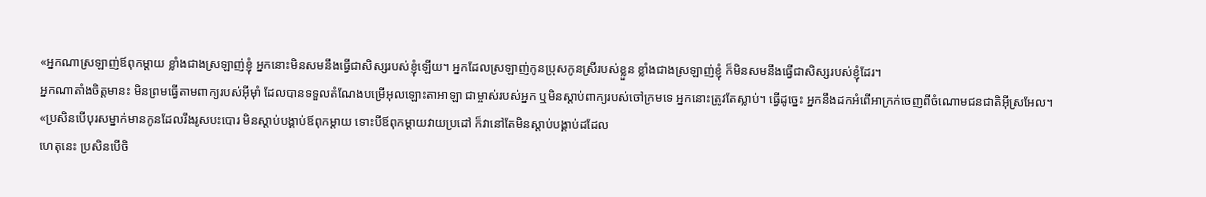«អ្នកណាស្រឡាញ់ឪពុកម្ដាយ ខ្លាំងជាងស្រឡាញ់ខ្ញុំ អ្នកនោះមិនសមនឹងធ្វើជាសិស្សរបស់ខ្ញុំឡើយ។ អ្នកដែលស្រឡាញ់កូនប្រុសកូនស្រីរបស់ខ្លួន ខ្លាំងជាងស្រឡាញ់ខ្ញុំ ក៏មិនសមនឹងធ្វើជាសិស្សរបស់ខ្ញុំដែរ។
អ្នកណាតាំងចិត្តមានះ មិនព្រមធ្វើតាមពាក្យរបស់អ៊ីមុាំ ដែលបានទទួលតំណែងបម្រើអុលឡោះតាអាឡា ជាម្ចាស់របស់អ្នក ឬមិនស្តាប់ពាក្យរបស់ចៅក្រមទេ អ្នកនោះត្រូវតែស្លាប់។ ធ្វើដូច្នេះ អ្នកនឹងដកអំពើអាក្រក់ចេញពីចំណោមជនជាតិអ៊ីស្រអែល។
«ប្រសិនបើបុរសម្នាក់មានកូនដែលរឹងរូសបះបោរ មិនស្តាប់បង្គាប់ឪពុកម្តាយ ទោះបីឪពុកម្តាយវាយប្រដៅ ក៏វានៅតែមិនស្តាប់បង្គាប់ដដែល
ហេតុនេះ ប្រសិនបើចិ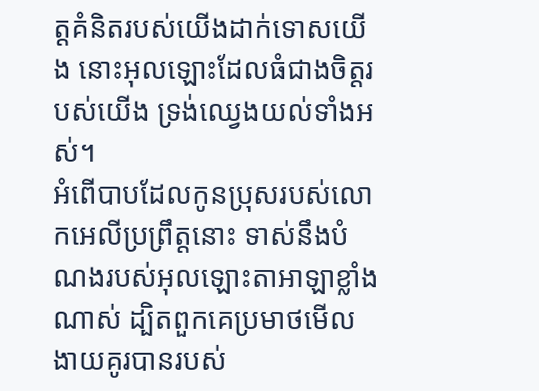ត្ដគំនិតរបស់យើងដាក់ទោសយើង នោះអុលឡោះដែលធំជាងចិត្ដរបស់យើង ទ្រង់ឈ្វេងយល់ទាំងអស់។
អំពើបាបដែលកូនប្រុសរបស់លោកអេលីប្រព្រឹត្តនោះ ទាស់នឹងបំណងរបស់អុលឡោះតាអាឡាខ្លាំងណាស់ ដ្បិតពួកគេប្រមាថមើលងាយគូរបានរបស់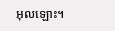អុលឡោះ។